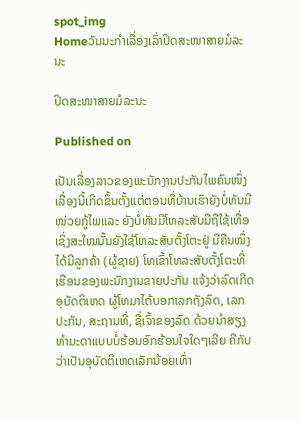spot_img
Homeວັນນະກຳເລື່ອງເລົ່າປິດສະໜາສາຍມໍລະນະ

ປິດສະໜາສາຍມໍລະນະ

Published on

ເປັນເລື່ອງລາວຂອງພະນັກງານປະກັນໄພຄົນໜຶ່ງ ເລື່ອງນີ້ເກີດຂຶ້ນຕັ້ງແຕ່ຕອນທີ່ບ້ານເຮົາຍັງບໍ່ທັນມີໜ່ວຍກູ້ໄພແລະ ຍັງບໍ່ທັນມີໂທລະສັບມືຖືໃຊ້ເທື່ອ ເຊິ່ງສະໃໝນັ້ນຍັງໃຊ້ໂທລະສັບຕັ້ງໂຕະຢູ່ ມີຄືນໜຶ່ງໄດ້ມີລູກຄ້າ (ຜູ້ຊາຍ) ໂທເຂົ້າໂທລະສັບຕັ້ງໂຕະທີ່ເຮືອນຂອງພະນັກງານຂາຍປະກັນ ແຈ້ງວ່າລົດເກີດອຸບັດຕິເຫດ ຜູ້ໂທມາໄດ້ບອກເລກຖັງລົດ, ເລກປະກັນ, ສະຖານທີ່, ຊື່ເຈົ້າຂອງລົດ ດ້ວຍນຳສຽງທຳມະດາແບບບໍ່ຮ້ອນອົກຮ້ອນໃຈໃດໆເລີຍ ຄືກັບວ່າເປັນອຸບັດຕິເຫດເລັກນ້ອຍເທົ່າ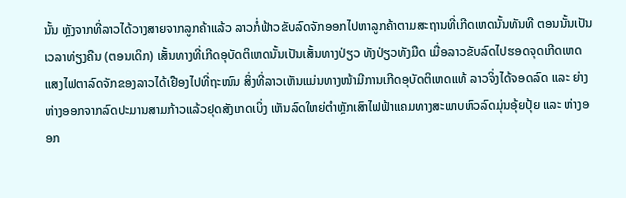ນັ້ນ ຫຼັງຈາກທີ່ລາວໄດ້ວາງສາຍຈາກລູກຄ້າແລ້ວ ລາວກໍ່ຟ້າວຂັບລົດຈັກອອກໄປຫາລູກຄ້າຕາມສະຖານທີ່ເກີດເຫດນັ້ນທັນທີ ຕອນນັ້ນເປັນເວລາທ່ຽງຄືນ (ຕອນເດິກ) ເສັ້ນທາງທີ່ເກີດອຸບັດຕິເຫດນັ້ນເປັນເສັ້ນທາງປ່ຽວ ທັງປ່ຽວທັງມືດ ເມື່ອລາວຂັບລົດໄປຮອດຈຸດເກີດເຫດ ແສງໄຟຕາລົດຈັກຂອງລາວໄດ້ເຢືອງໄປທີ່ຖະໜົນ ສິ່ງທີ່ລາວເຫັນແມ່ນທາງໜ້າມີການເກີດອຸບັດຕິເຫດແທ້ ລາວຈິ່ງໄດ້ຈອດລົດ ແລະ ຍ່າງຫ່າງອອກຈາກລົດປະມານສາມກ້າວແລ້ວຢຸດສັງເກດເບິ່ງ ເຫັນລົດໃຫຍ່ຕຳຫຼັກເສົາໄຟຟ້າແຄມທາງສະພາບຫົວລົດມຸ່ນອຸ້ຍປຸ້ຍ ແລະ ຫ່າງອອກ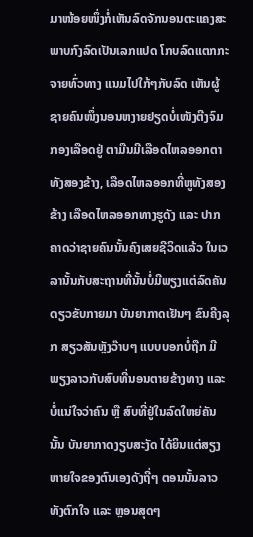ມາໜ້ອຍໜຶ່ງກໍ່ເຫັນລົດຈັກນອນຕະແຄງສະພາບກົງລົດເປັນເລກແປດ ໂກບລົດແຕກກະຈາຍທົ່ວທາງ ແນມໄປໃກ້ໆກັບລົດ ເຫັນຜູ້ຊາຍຄົນໜຶ່ງນອນຫງາຍຢຽດບໍ່ເໜັງຕີງຈົມກອງເລືອດຢູ່ ຕາມືນມີເລືອດໄຫລອອກຕາທັງສອງຂ້າງ, ເລືອດໄຫລອອກທີ່ຫູທັງສອງຂ້າງ ເລືອດໄຫລອອກທາງຮູດັງ ແລະ ປາກ ຄາດວ່າຊາຍຄົນນັ້ນຄົງເສຍຊີວິດແລ້ວ ໃນເວລານັ້ນກັບສະຖານທີ່ນັ້ນບໍ່ມີພຽງແຕ່ລົດຄັນດຽວຂັບກາຍມາ ບັນຍາກາດເຢັນໆ ຂົນຄີງລຸກ ສຽວສັນຫຼັງວ໊າບໆ ແບບບອກບໍ່ຖືກ ມີພຽງລາວກັບສົບທີ່ນອນຕາຍຂ້າງທາງ ແລະ ບໍ່ແນ່ໃຈວ່າຄົນ ຫຼື ສົບທີ່ຢູ່ໃນລົດໃຫຍ່ຄັນນັ້ນ ບັນຍາກາດງຽບສະງັດ ໄດ້ຍິນແຕ່ສຽງຫາຍໃຈຂອງຕົນເອງດັງຖີ່ໆ ຕອນນັ້ນລາວທັງຕົກໃຈ ແລະ ຫຼອນສຸດໆ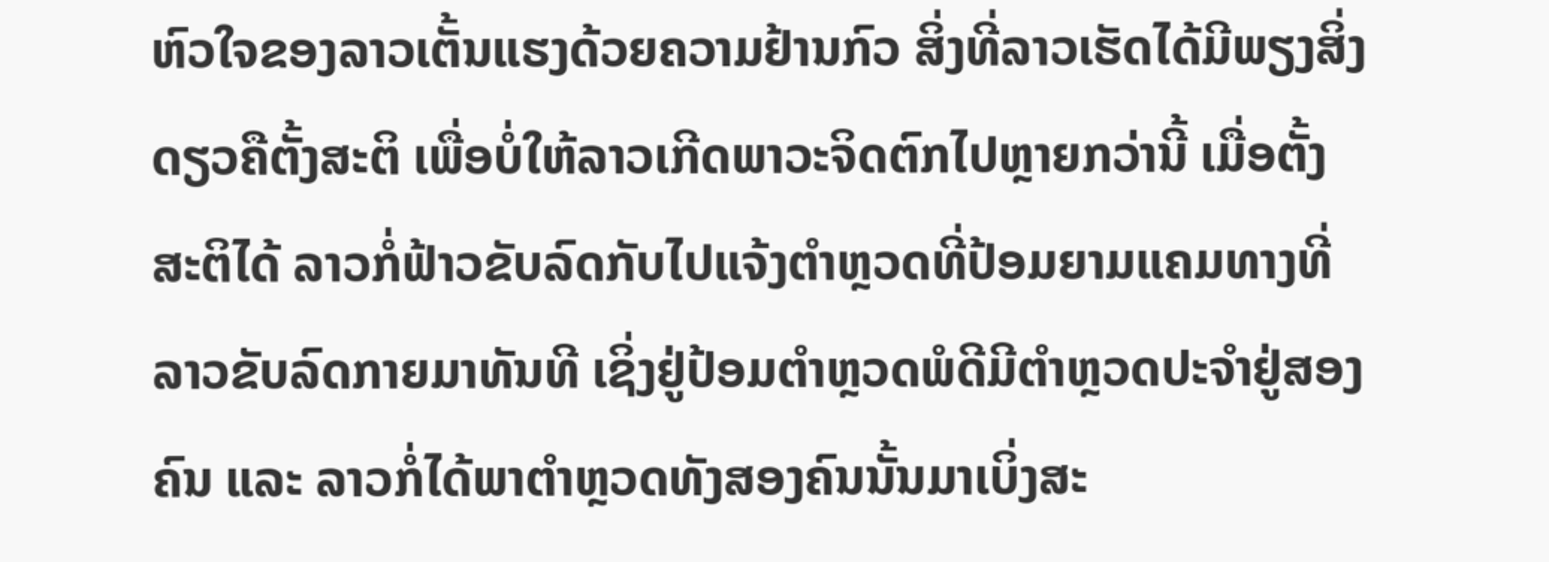ຫົວໃຈຂອງລາວເຕັ້ນແຮງດ້ວຍຄວາມຢ້ານກົວ ສິ່ງທີ່ລາວເຮັດໄດ້ມີພຽງສິ່ງດຽວຄືຕັ້ງສະຕິ ເພື່ອບໍ່ໃຫ້ລາວເກີດພາວະຈິດຕົກໄປຫຼາຍກວ່ານີ້ ເມື່ອຕັ້ງສະຕິໄດ້ ລາວກໍ່ຟ້າວຂັບລົດກັບໄປແຈ້ງຕຳຫຼວດທີ່ປ້ອມຍາມແຄມທາງທີ່ລາວຂັບລົດກາຍມາທັນທີ ເຊິ່ງຢູ່ປ້ອມຕຳຫຼວດພໍດີມີຕຳຫຼວດປະຈຳຢູ່ສອງຄົນ ແລະ ລາວກໍ່ໄດ້ພາຕຳຫຼວດທັງສອງຄົນນັ້ນມາເບິ່ງສະ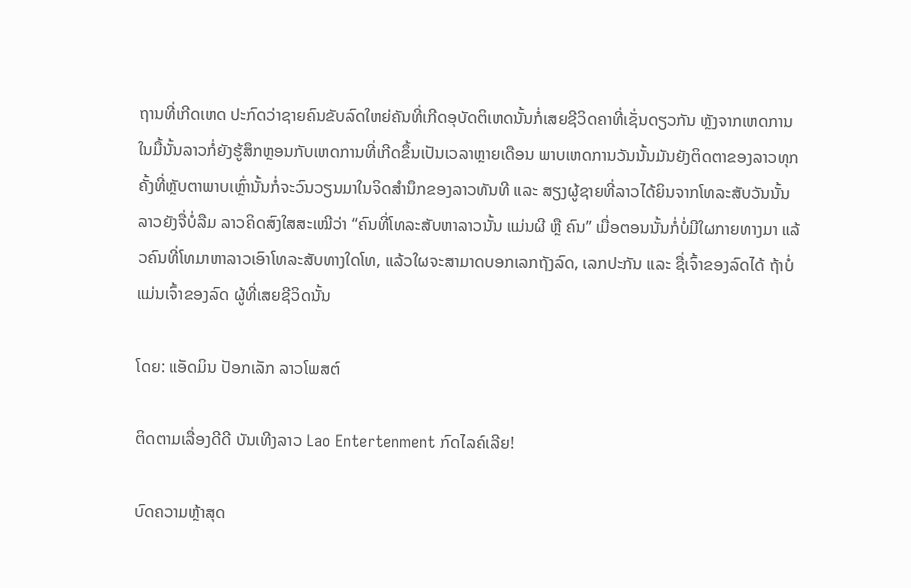ຖານທີ່ເກີດເຫດ ປະກົດວ່າຊາຍຄົນຂັບລົດໃຫຍ່ຄັນທີ່ເກີດອຸບັດຕິເຫດນັ້ນກໍ່ເສຍຊີວິດຄາທີ່ເຊັ່ນດຽວກັນ ຫຼັງຈາກເຫດການໃນມື້ນັ້ນລາວກໍ່ຍັງຮູ້ສຶກຫຼອນກັບເຫດການທີ່ເກີດຂຶ້ນເປັນເວລາຫຼາຍເດືອນ ພາບເຫດການວັນນັ້ນມັນຍັງຕິດຕາຂອງລາວທຸກຄັ້ງທີ່ຫຼັບຕາພາບເຫຼົ່ານັ້ນກໍ່ຈະວົນວຽນມາໃນຈິດສຳນຶກຂອງລາວທັນທີ ແລະ ສຽງຜູ້ຊາຍທີ່ລາວໄດ້ຍິນຈາກໂທລະສັບວັນນັ້ນ ລາວຍັງຈື່ບໍ່ລືມ ລາວຄິດສົງໃສສະເໝີວ່າ “ຄົນທີ່ໂທລະສັບຫາລາວນັ້ນ ແມ່ນຜີ ຫຼື ຄົນ” ເມື່ອຕອນນັ້ນກໍ່ບໍ່ມີໃຜກາຍທາງມາ ແລ້ວຄົນທີ່ໂທມາຫາລາວເອົາໂທລະສັບທາງໃດໂທ, ແລ້ວໃຜຈະສາມາດບອກເລກຖັງລົດ, ເລກປະກັນ ແລະ ຊື່ເຈົ້າຂອງລົດໄດ້ ຖ້າບໍ່ແມ່ນເຈົ້າຂອງລົດ ຜູ້ທີ່ເສຍຊີວິດນັ້ນ

ໂດຍ: ແອັດມິນ ປັອກເລັກ ລາວໂພສຕ໌

ຕິດຕາມເລື່ອງດີດີ ບັນເທີງລາວ Lao Entertenment ກົດໄລຄ໌ເລີຍ!

ບົດຄວາມຫຼ້າສຸດ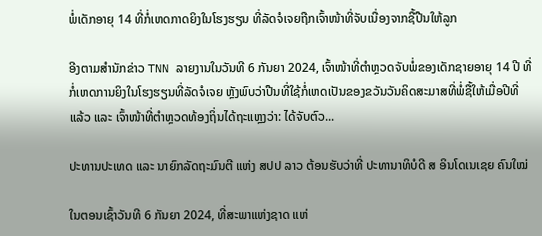ພໍ່ເດັກອາຍຸ 14 ທີ່ກໍ່ເຫດກາດຍິງໃນໂຮງຮຽນ ທີ່ລັດຈໍເຈຍຖືກເຈົ້າໜ້າທີ່ຈັບເນື່ອງຈາກຊື້ປືນໃຫ້ລູກ

ອີງຕາມສຳນັກຂ່າວ TNN ລາຍງານໃນວັນທີ 6 ກັນຍາ 2024, ເຈົ້າໜ້າທີ່ຕຳຫຼວດຈັບພໍ່ຂອງເດັກຊາຍອາຍຸ 14 ປີ ທີ່ກໍ່ເຫດການຍິງໃນໂຮງຮຽນທີ່ລັດຈໍເຈຍ ຫຼັງພົບວ່າປືນທີ່ໃຊ້ກໍ່ເຫດເປັນຂອງຂວັນວັນຄິດສະມາສທີ່ພໍ່ຊື້ໃຫ້ເມື່ອປີທີ່ແລ້ວ ແລະ ເຈົ້າໜ້າທີ່ຕຳຫຼວດທ້ອງຖິ່ນໄດ້ຖະແຫຼງວ່າ: ໄດ້ຈັບຕົວ...

ປະທານປະເທດ ແລະ ນາຍົກລັດຖະມົນຕີ ແຫ່ງ ສປປ ລາວ ຕ້ອນຮັບວ່າທີ່ ປະທານາທິບໍດີ ສ ອິນໂດເນເຊຍ ຄົນໃໝ່

ໃນຕອນເຊົ້າວັນທີ 6 ກັນຍາ 2024, ທີ່ສະພາແຫ່ງຊາດ ແຫ່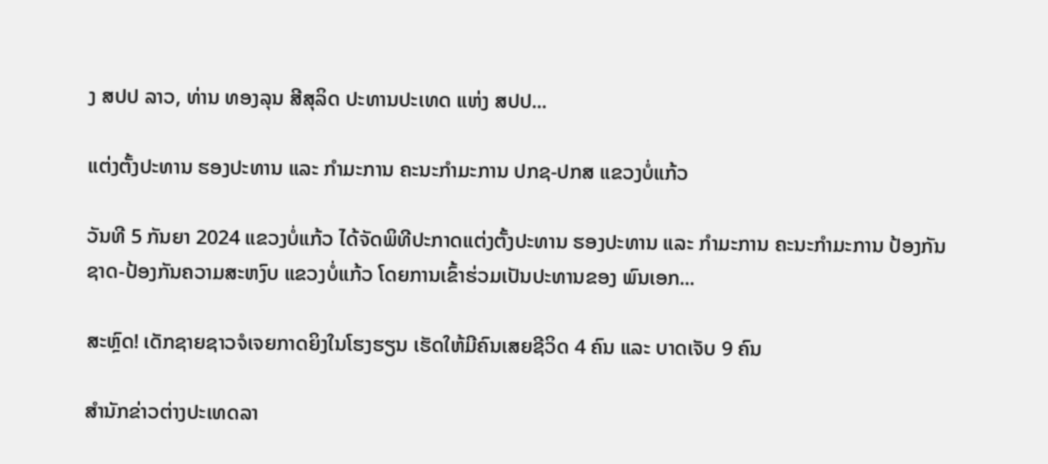ງ ສປປ ລາວ, ທ່ານ ທອງລຸນ ສີສຸລິດ ປະທານປະເທດ ແຫ່ງ ສປປ...

ແຕ່ງຕັ້ງປະທານ ຮອງປະທານ ແລະ ກຳມະການ ຄະນະກຳມະການ ປກຊ-ປກສ ແຂວງບໍ່ແກ້ວ

ວັນທີ 5 ກັນຍາ 2024 ແຂວງບໍ່ແກ້ວ ໄດ້ຈັດພິທີປະກາດແຕ່ງຕັ້ງປະທານ ຮອງປະທານ ແລະ ກຳມະການ ຄະນະກຳມະການ ປ້ອງກັນຊາດ-ປ້ອງກັນຄວາມສະຫງົບ ແຂວງບໍ່ແກ້ວ ໂດຍການເຂົ້າຮ່ວມເປັນປະທານຂອງ ພົນເອກ...

ສະຫຼົດ! ເດັກຊາຍຊາວຈໍເຈຍກາດຍິງໃນໂຮງຮຽນ ເຮັດໃຫ້ມີຄົນເສຍຊີວິດ 4 ຄົນ ແລະ ບາດເຈັບ 9 ຄົນ

ສຳນັກຂ່າວຕ່າງປະເທດລາ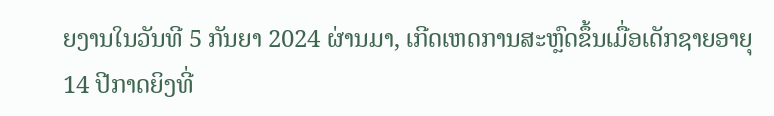ຍງານໃນວັນທີ 5 ກັນຍາ 2024 ຜ່ານມາ, ເກີດເຫດການສະຫຼົດຂຶ້ນເມື່ອເດັກຊາຍອາຍຸ 14 ປີກາດຍິງທີ່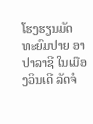ໂຮງຮຽນມັດທະຍົມປາຍ ອາປາລາຊີ ໃນເມືອງວິນເດີ ລັດຈໍ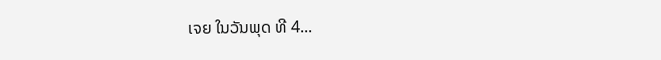ເຈຍ ໃນວັນພຸດ ທີ 4...